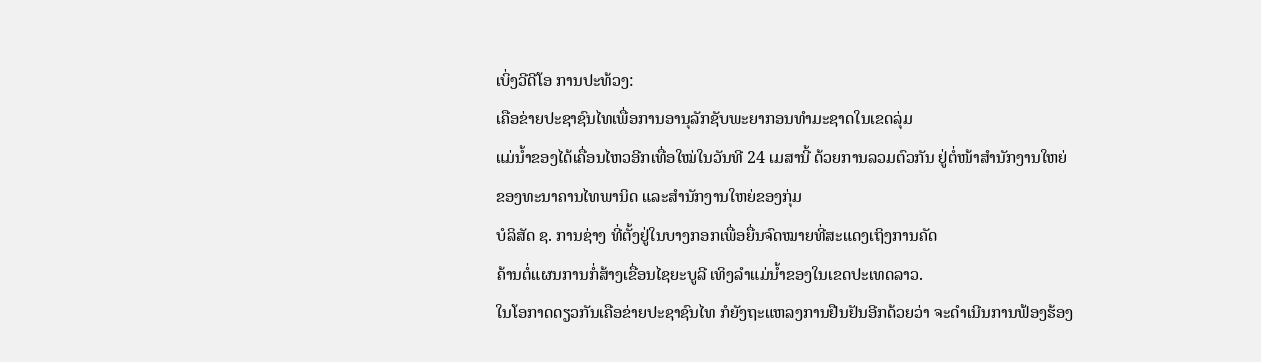ເບິ່ງວີດີໂອ ການປະທ້ວງ:
ເຄືອຂ່າຍປະຊາຊົນໄທເພື່ອການອານຸລັກຊັບພະຍາກອນທຳມະຊາດໃນເຂດລຸ່ມ
ແມ່ນໍ້າຂອງໄດ້ເຄື່ອນໄຫວອີກເທື່ອໃໝ່ໃນວັນທີ 24 ເມສານີ້ ດ້ວຍການລວມຕົວກັນ ຢູ່ຕໍ່ໜ້າສໍານັກງານໃຫຍ່ຂອງທະນາຄານໄທພານິດ ແລະສໍານັກງານໃຫຍ່ຂອງກຸ່ມ
ບໍລິສັດ ຊ. ການຊ່າງ ທີ່ຕັ້ງຢູ່ໃນບາງກອກເພື່ອຍື່ນຈົດໝາຍທີ່ສະແດງເຖິງການຄັດ
ຄ້ານຕໍ່ແຜນການກໍ່ສ້າງເຂື່ອນໄຊຍະບູລີ ເທິງລໍາແມ່ນໍ້າຂອງໃນເຂດປະເທດລາວ.
ໃນໂອກາດດຽວກັນເຄືອຂ່າຍປະຊາຊົນໄທ ກໍຍັງຖະແຫລງການຢືນຢັນອີກດ້ວຍວ່າ ຈະດໍາເນີນການຟ້ອງຮ້ອງ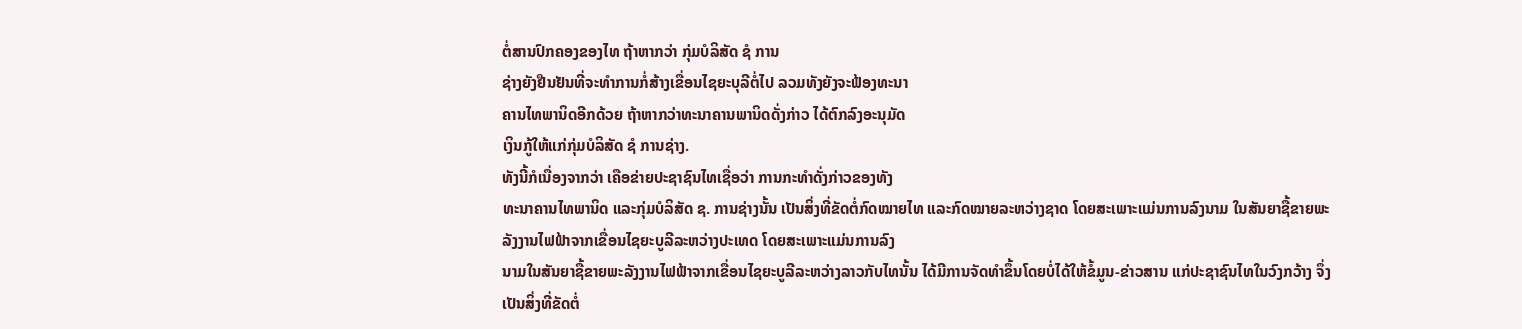ຕໍ່ສານປົກຄອງຂອງໄທ ຖ້າຫາກວ່າ ກຸ່ມບໍລິສັດ ຊໍ ການ
ຊ່າງຍັງຢືນຢັນທີ່ຈະທໍາການກໍ່ສ້າງເຂື່ອນໄຊຍະບຸລີຕໍ່ໄປ ລວມທັງຍັງຈະຟ້ອງທະນາ
ຄານໄທພານິດອີກດ້ວຍ ຖ້າຫາກວ່າທະນາຄານພານິດດັ່ງກ່າວ ໄດ້ຕົກລົງອະນຸມັດ
ເງິນກູ້ໃຫ້ແກ່ກຸ່ມບໍລິສັດ ຊໍ ການຊ່າງ.
ທັງນີ້ກໍເນື່ອງຈາກວ່າ ເຄືອຂ່າຍປະຊາຊົນໄທເຊື່ອວ່າ ການກະທໍາດັ່ງກ່າວຂອງທັງ
ທະນາຄານໄທພານິດ ແລະກຸ່ມບໍລິສັດ ຊ. ການຊ່າງນັ້ນ ເປັນສິ່ງທີ່ຂັດຕໍ່ກົດໝາຍໄທ ແລະກົດໝາຍລະຫວ່າງຊາດ ໂດຍສະເພາະແມ່ນການລົງນາມ ໃນສັນຍາຊື້ຂາຍພະ
ລັງງານໄຟຟ້າຈາກເຂື່ອນໄຊຍະບູລີລະຫວ່າງປະເທດ ໂດຍສະເພາະແມ່ນການລົງ
ນາມໃນສັນຍາຊື້ຂາຍພະລັງງານໄຟຟ້າຈາກເຂື່ອນໄຊຍະບູລີລະຫວ່າງລາວກັບໄທນັ້ນ ໄດ້ມີການຈັດທໍາຂຶ້ນໂດຍບໍ່ໄດ້ໃຫ້ຂໍ້ມູນ-ຂ່າວສານ ແກ່ປະຊາຊົນໄທໃນວົງກວ້າງ ຈຶ່ງ
ເປັນສິ່ງທີ່ຂັດຕໍ່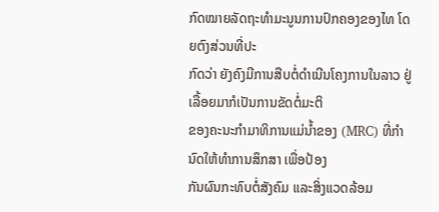ກົດໝາຍລັດຖະທໍາມະນູນການປົກຄອງຂອງໄທ ໂດຍຕົງສ່ວນທີ່ປະ
ກົດວ່າ ຍັງຄົງມີການສືບຕໍ່ດໍາເນີນໂຄງການໃນລາວ ຢູ່ເລື້ອຍມາກໍເປັນການຂັດຕໍ່ມະຕິ
ຂອງຄະນະກໍາມາທິການແມ່ນໍ້າຂອງ (MRC) ທີ່ກໍານົດໃຫ້ທໍາການສຶກສາ ເພື່ອປ້ອງ
ກັນຜົນກະທົບຕໍ່ສັງຄົມ ແລະສິ່ງແວດລ້ອມ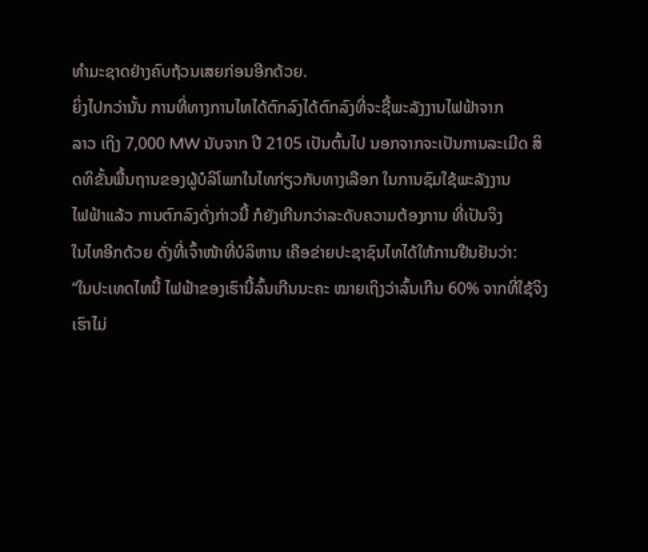ທໍາມະຊາດຢ່າງຄົບຖ້ວນເສຍກ່ອນອີກດ້ວຍ.
ຍິ່ງໄປກວ່ານັ້ນ ການທີ່ທາງການໄທໄດ້ຕົກລົງໄດ້ຕົກລົງທີ່ຈະຊື້ພະລັງງານໄຟຟ້າຈາກ
ລາວ ເຖິງ 7,000 MW ນັບຈາກ ປີ 2105 ເປັນຕົ້ນໄປ ນອກຈາກຈະເປັນການລະເມີດ ສິດທິຂັ້ນພື້ນຖານຂອງຜູ້ບໍລິໂພກໃນໄທກ່ຽວກັບທາງເລືອກ ໃນການຊົມໃຊ້ພະລັງງານ
ໄຟຟ້າແລ້ວ ການຕົກລົງດັ່ງກ່າວນີ້ ກໍຍັງເກີນກວ່າລະດັບຄວາມຕ້ອງການ ທີ່ເປັນຈິງ
ໃນໄທອີກດ້ວຍ ດັ່ງທີ່ເຈົ້າໜ້າທີ່ບໍລິຫານ ເຄືອຂ່າຍປະຊາຊົນໄທໄດ້ໃຫ້ການຢືນຢັນວ່າ:
“ໃນປະເທດໄທນີ້ ໄຟຟ້າຂອງເຮົານີ້ລົ້ນເກີນນະຄະ ໝາຍເຖິງວ່າລົ້ນເກີນ 60% ຈາກທີ່ໃຊ້ຈິງເຮົາໄມ່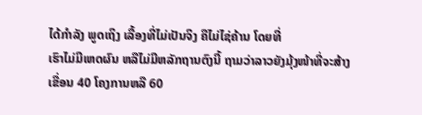ໄດ້ກໍາລັງ ພູດເຖິງ ເລື້ອງທີ່ໄມ່ເປັນຈິງ ຄືໄມ່ໄຊ່ຄ້ານ ໂດຍທີ່
ເຮົາໄມ່ມີເຫດຜົນ ຫລືໄມ່ມີຫລັກຖານຕົງນີ້ ຖາມວ່າລາວຍັງມຸ້ງໜ້າທີ່ຈະສ້າງ
ເຂື່ອນ 40 ໂຄງການຫລື 60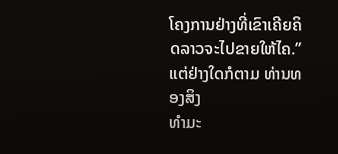ໂຄງການຢ່າງທີ່ເຂົາເຄີຍຄິດລາວຈະໄປຂາຍໃຫ້ໄຄ.”
ແຕ່ຢ່າງໃດກໍຕາມ ທ່ານທອງສິງ
ທໍາມະ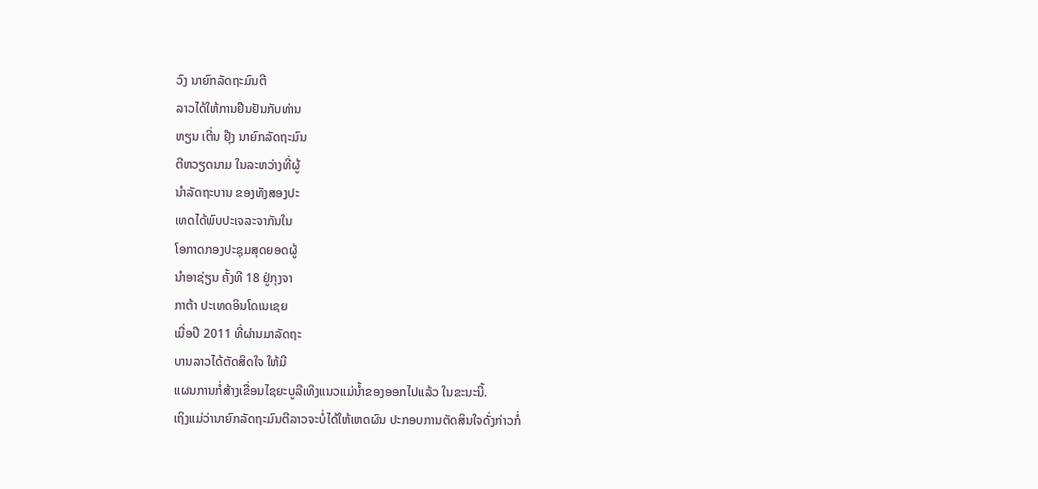ວົງ ນາຍົກລັດຖະມົນຕີ
ລາວໄດ້ໃຫ້ການຢືນຢັນກັບທ່ານ
ຫຽນ ເຕີ່ນ ຢຸ໊ງ ນາຍົກລັດຖະມົນ
ຕີຫວຽດນາມ ໃນລະຫວ່າງທີ່ຜູ້
ນໍາລັດຖະບານ ຂອງທັງສອງປະ
ເທດໄດ້ພົບປະເຈລະຈາກັນໃນ
ໂອກາດກອງປະຊຸມສຸດຍອດຜູ້
ນໍາອາຊ່ຽນ ຄັ້ງທີ 18 ຢູ່ກຸງຈາ
ກາຕ້າ ປະເທດອິນໂດເນເຊຍ
ເມື່ອປີ 2011 ທີ່ຜ່ານມາລັດຖະ
ບານລາວໄດ້ຕັດສິດໃຈ ໃຫ້ມີ
ແຜນການກໍ່ສ້າງເຂື່ອນໄຊຍະບູລີເທິງແນວແມ່ນໍ້າຂອງອອກໄປແລ້ວ ໃນຂະນະນີ້.
ເຖິງແມ່ວ່ານາຍົກລັດຖະມົນຕີລາວຈະບໍ່ໄດ້ໃຫ້ເຫດຜົນ ປະກອບການຕັດສິນໃຈດັ່ງກ່າວກໍ່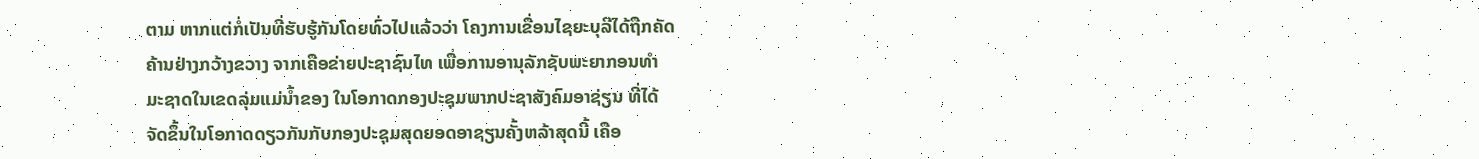ຕາມ ຫາກແຕ່ກໍ່ເປັນທີ່ຮັບຮູ້ກັນໂດຍທົ່ວໄປແລ້ວວ່າ ໂຄງການເຂື່ອນໄຊຍະບຸລີໄດ້ຖືກຄັດ
ຄ້ານຢ່າງກວ້າງຂວາງ ຈາກເຄືອຂ່າຍປະຊາຊົນໄທ ເພື່ອການອານຸລັກຊັບພະຍາກອນທຳ
ມະຊາດໃນເຂດລຸ່ມແມ່ນໍ້າຂອງ ໃນໂອກາດກອງປະຊຸມພາກປະຊາສັງຄົມອາຊ່ຽນ ທີ່ໄດ້
ຈັດຂຶ້ນໃນໂອກາດດຽວກັນກັບກອງປະຊຸມສຸດຍອດອາຊຽນຄັ້ງຫລ້າສຸດນີ້ ເຄືອ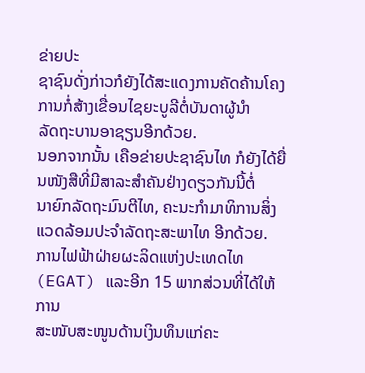ຂ່າຍປະ
ຊາຊົນດັ່ງກ່າວກໍຍັງໄດ້ສະແດງການຄັດຄ້ານໂຄງການກໍ່ສ້າງເຂື່ອນໄຊຍະບູລີຕໍ່ບັນດາຜູ້ນຳ
ລັດຖະບານອາຊຽນອີກດ້ວຍ.
ນອກຈາກນັ້ນ ເຄືອຂ່າຍປະຊາຊົນໄທ ກໍຍັງໄດ້ຍື່ນໜັງສືທີ່ມີສາລະສຳຄັນຢ່າງດຽວກັນນີ້ຕໍ່
ນາຍົກລັດຖະມົນຕີໄທ, ຄະນະກຳມາທິການສິ່ງແວດລ້ອມປະຈຳລັດຖະສະພາໄທ ອີກດ້ວຍ.
ການໄຟຟ້າຝ່າຍຜະລິດແຫ່ງປະເທດໄທ (EGAT) ແລະອີກ 15 ພາກສ່ວນທີ່ໄດ້ໃຫ້ການ
ສະໜັບສະໜູນດ້ານເງິນທຶນແກ່ຄະ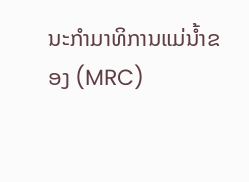ນະກຳມາທິການແມ່ນໍ້າຂອງ (MRC)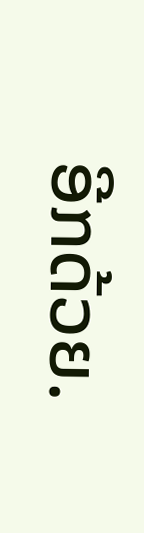ອີກດ້ວຍ.